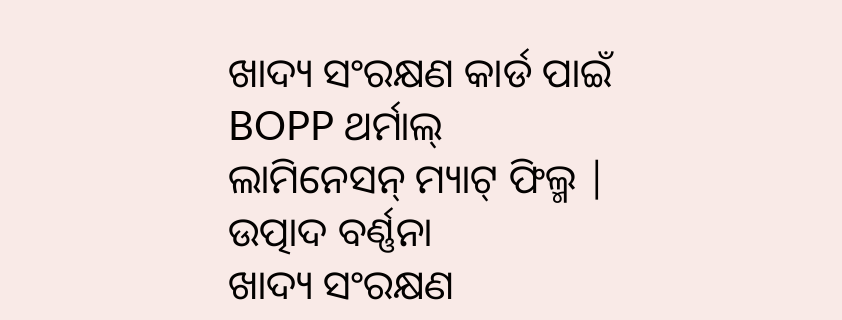ଖାଦ୍ୟ ସଂରକ୍ଷଣ କାର୍ଡ ପାଇଁ BOPP ଥର୍ମାଲ୍ ଲାମିନେସନ୍ ମ୍ୟାଟ୍ ଫିଲ୍ମ |
ଉତ୍ପାଦ ବର୍ଣ୍ଣନା
ଖାଦ୍ୟ ସଂରକ୍ଷଣ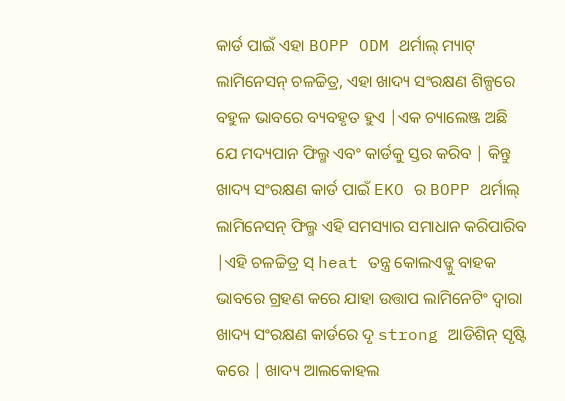କାର୍ଡ ପାଇଁ ଏହା BOPP ODM ଥର୍ମାଲ୍ ମ୍ୟାଟ୍ ଲାମିନେସନ୍ ଚଳଚ୍ଚିତ୍ର, ଏହା ଖାଦ୍ୟ ସଂରକ୍ଷଣ ଶିଳ୍ପରେ ବହୁଳ ଭାବରେ ବ୍ୟବହୃତ ହୁଏ |ଏକ ଚ୍ୟାଲେଞ୍ଜ ଅଛି ଯେ ମଦ୍ୟପାନ ଫିଲ୍ମ ଏବଂ କାର୍ଡକୁ ସ୍ତର କରିବ | କିନ୍ତୁ ଖାଦ୍ୟ ସଂରକ୍ଷଣ କାର୍ଡ ପାଇଁ EKO ର BOPP ଥର୍ମାଲ୍ ଲାମିନେସନ୍ ଫିଲ୍ମ ଏହି ସମସ୍ୟାର ସମାଧାନ କରିପାରିବ |ଏହି ଚଳଚ୍ଚିତ୍ର ସ୍ heat ତନ୍ତ୍ର କୋଲଏଡ୍କୁ ବାହକ ଭାବରେ ଗ୍ରହଣ କରେ ଯାହା ଉତ୍ତାପ ଲାମିନେଟିଂ ଦ୍ୱାରା ଖାଦ୍ୟ ସଂରକ୍ଷଣ କାର୍ଡରେ ଦୃ strong ଆଡିଶିନ୍ ସୃଷ୍ଟି କରେ | ଖାଦ୍ୟ ଆଲକୋହଲ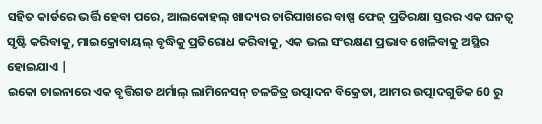ସହିତ କାର୍ଡରେ ଭର୍ତ୍ତି ହେବା ପରେ, ଆଲକୋହଲ୍ ଖାଦ୍ୟର ଚାରିପାଖରେ ବାଷ୍ପ ଫେଜ୍ ପ୍ରତିରକ୍ଷା ସ୍ତରର ଏକ ଘନତ୍ୱ ସୃଷ୍ଟି କରିବାକୁ, ମାଇକ୍ରୋବାୟଲ୍ ବୃଦ୍ଧିକୁ ପ୍ରତିରୋଧ କରିବାକୁ, ଏକ ଭଲ ସଂରକ୍ଷଣ ପ୍ରଭାବ ଖେଳିବାକୁ ଅସ୍ଥିର ହୋଇଯାଏ |
ଇକୋ ଚାଇନାରେ ଏକ ବୃତ୍ତିଗତ ଥର୍ମାଲ୍ ଲାମିନେସନ୍ ଚଳଚ୍ଚିତ୍ର ଉତ୍ପାଦନ ବିକ୍ରେତା, ଆମର ଉତ୍ପାଦଗୁଡିକ 60 ରୁ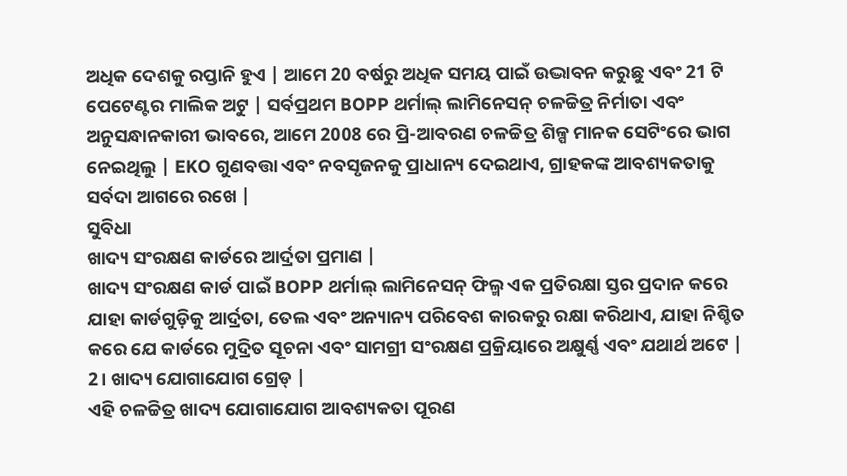ଅଧିକ ଦେଶକୁ ରପ୍ତାନି ହୁଏ | ଆମେ 20 ବର୍ଷରୁ ଅଧିକ ସମୟ ପାଇଁ ଉଦ୍ଭାବନ କରୁଛୁ ଏବଂ 21 ଟି ପେଟେଣ୍ଟର ମାଲିକ ଅଟୁ | ସର୍ବପ୍ରଥମ BOPP ଥର୍ମାଲ୍ ଲାମିନେସନ୍ ଚଳଚ୍ଚିତ୍ର ନିର୍ମାତା ଏବଂ ଅନୁସନ୍ଧାନକାରୀ ଭାବରେ, ଆମେ 2008 ରେ ପ୍ରି-ଆବରଣ ଚଳଚ୍ଚିତ୍ର ଶିଳ୍ପ ମାନକ ସେଟିଂରେ ଭାଗ ନେଇଥିଲୁ | EKO ଗୁଣବତ୍ତା ଏବଂ ନବସୃଜନକୁ ପ୍ରାଧାନ୍ୟ ଦେଇଥାଏ, ଗ୍ରାହକଙ୍କ ଆବଶ୍ୟକତାକୁ ସର୍ବଦା ଆଗରେ ରଖେ |
ସୁବିଧା
ଖାଦ୍ୟ ସଂରକ୍ଷଣ କାର୍ଡରେ ଆର୍ଦ୍ରତା ପ୍ରମାଣ |
ଖାଦ୍ୟ ସଂରକ୍ଷଣ କାର୍ଡ ପାଇଁ BOPP ଥର୍ମାଲ୍ ଲାମିନେସନ୍ ଫିଲ୍ମ ଏକ ପ୍ରତିରକ୍ଷା ସ୍ତର ପ୍ରଦାନ କରେ ଯାହା କାର୍ଡଗୁଡ଼ିକୁ ଆର୍ଦ୍ରତା, ତେଲ ଏବଂ ଅନ୍ୟାନ୍ୟ ପରିବେଶ କାରକରୁ ରକ୍ଷା କରିଥାଏ, ଯାହା ନିଶ୍ଚିତ କରେ ଯେ କାର୍ଡରେ ମୁଦ୍ରିତ ସୂଚନା ଏବଂ ସାମଗ୍ରୀ ସଂରକ୍ଷଣ ପ୍ରକ୍ରିୟାରେ ଅକ୍ଷୁର୍ଣ୍ଣ ଏବଂ ଯଥାର୍ଥ ଅଟେ |
2। ଖାଦ୍ୟ ଯୋଗାଯୋଗ ଗ୍ରେଡ୍ |
ଏହି ଚଳଚ୍ଚିତ୍ର ଖାଦ୍ୟ ଯୋଗାଯୋଗ ଆବଶ୍ୟକତା ପୂରଣ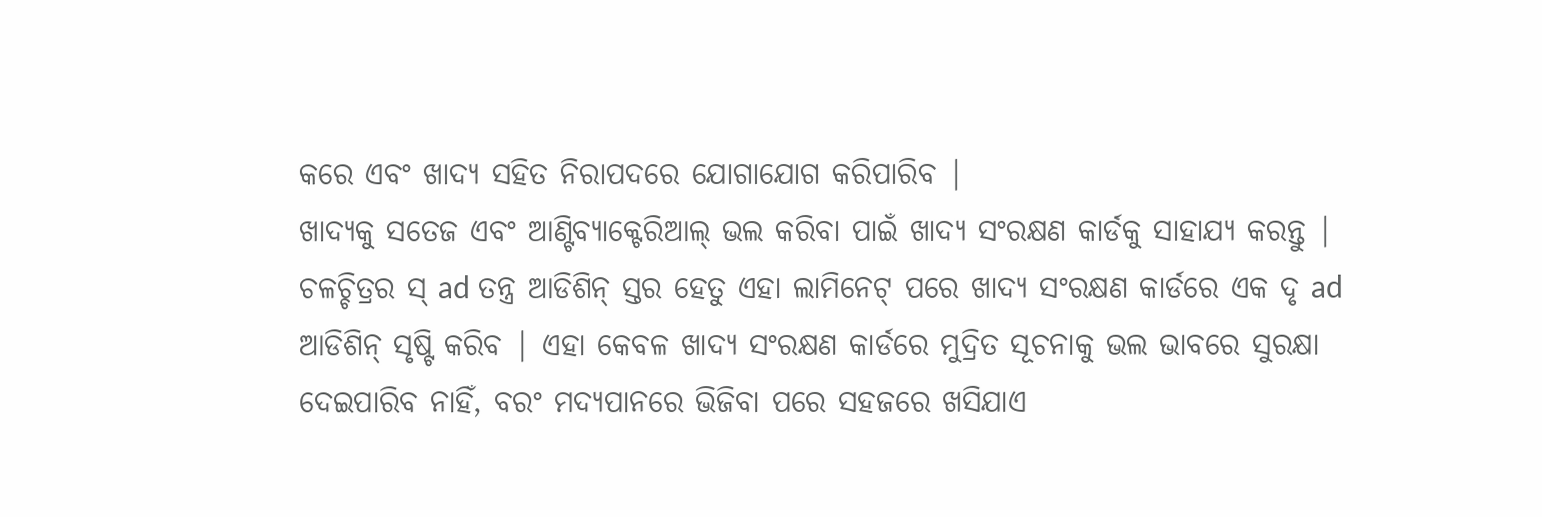କରେ ଏବଂ ଖାଦ୍ୟ ସହିତ ନିରାପଦରେ ଯୋଗାଯୋଗ କରିପାରିବ |
ଖାଦ୍ୟକୁ ସତେଜ ଏବଂ ଆଣ୍ଟିବ୍ୟାକ୍ଟେରିଆଲ୍ ଭଲ କରିବା ପାଇଁ ଖାଦ୍ୟ ସଂରକ୍ଷଣ କାର୍ଡକୁ ସାହାଯ୍ୟ କରନ୍ତୁ |
ଚଳଚ୍ଚିତ୍ରର ସ୍ ad ତନ୍ତ୍ର ଆଡିଶିନ୍ ସ୍ତର ହେତୁ ଏହା ଲାମିନେଟ୍ ପରେ ଖାଦ୍ୟ ସଂରକ୍ଷଣ କାର୍ଡରେ ଏକ ଦୃ ad ଆଡିଶିନ୍ ସୃଷ୍ଟି କରିବ | ଏହା କେବଳ ଖାଦ୍ୟ ସଂରକ୍ଷଣ କାର୍ଡରେ ମୁଦ୍ରିତ ସୂଚନାକୁ ଭଲ ଭାବରେ ସୁରକ୍ଷା ଦେଇପାରିବ ନାହିଁ, ବରଂ ମଦ୍ୟପାନରେ ଭିଜିବା ପରେ ସହଜରେ ଖସିଯାଏ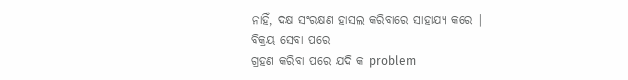ନାହିଁ, ଦକ୍ଷ ସଂରକ୍ଷଣ ହାସଲ କରିବାରେ ସାହାଯ୍ୟ କରେ |
ବିକ୍ରୟ ସେବା ପରେ
ଗ୍ରହଣ କରିବା ପରେ ଯଦି କ problem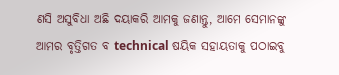ଣସି ଅସୁବିଧା ଅଛି ଦୟାକରି ଆମକୁ ଜଣାନ୍ତୁ, ଆମେ ସେମାନଙ୍କୁ ଆମର ବୃତ୍ତିଗତ ବ technical ଷୟିକ ସହାୟତାକୁ ପଠାଇବୁ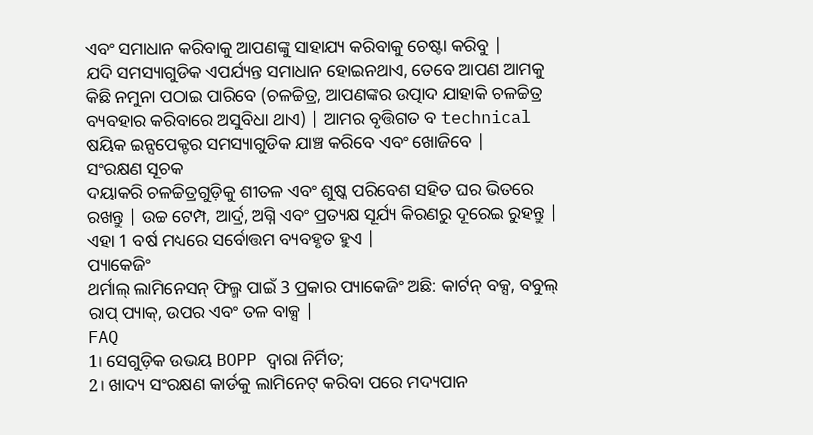ଏବଂ ସମାଧାନ କରିବାକୁ ଆପଣଙ୍କୁ ସାହାଯ୍ୟ କରିବାକୁ ଚେଷ୍ଟା କରିବୁ |
ଯଦି ସମସ୍ୟାଗୁଡିକ ଏପର୍ଯ୍ୟନ୍ତ ସମାଧାନ ହୋଇନଥାଏ, ତେବେ ଆପଣ ଆମକୁ କିଛି ନମୁନା ପଠାଇ ପାରିବେ (ଚଳଚ୍ଚିତ୍ର, ଆପଣଙ୍କର ଉତ୍ପାଦ ଯାହାକି ଚଳଚ୍ଚିତ୍ର ବ୍ୟବହାର କରିବାରେ ଅସୁବିଧା ଥାଏ) | ଆମର ବୃତ୍ତିଗତ ବ technical ଷୟିକ ଇନ୍ସପେକ୍ଟର ସମସ୍ୟାଗୁଡିକ ଯାଞ୍ଚ କରିବେ ଏବଂ ଖୋଜିବେ |
ସଂରକ୍ଷଣ ସୂଚକ
ଦୟାକରି ଚଳଚ୍ଚିତ୍ରଗୁଡ଼ିକୁ ଶୀତଳ ଏବଂ ଶୁଷ୍କ ପରିବେଶ ସହିତ ଘର ଭିତରେ ରଖନ୍ତୁ | ଉଚ୍ଚ ଟେମ୍ପ, ଆର୍ଦ୍ର, ଅଗ୍ନି ଏବଂ ପ୍ରତ୍ୟକ୍ଷ ସୂର୍ଯ୍ୟ କିରଣରୁ ଦୂରେଇ ରୁହନ୍ତୁ |
ଏହା 1 ବର୍ଷ ମଧ୍ୟରେ ସର୍ବୋତ୍ତମ ବ୍ୟବହୃତ ହୁଏ |
ପ୍ୟାକେଜିଂ
ଥର୍ମାଲ୍ ଲାମିନେସନ୍ ଫିଲ୍ମ ପାଇଁ 3 ପ୍ରକାର ପ୍ୟାକେଜିଂ ଅଛି: କାର୍ଟନ୍ ବକ୍ସ, ବବୁଲ୍ ରାପ୍ ପ୍ୟାକ୍, ଉପର ଏବଂ ତଳ ବାକ୍ସ |
FAQ
1। ସେଗୁଡ଼ିକ ଉଭୟ BOPP ଦ୍ୱାରା ନିର୍ମିତ;
2। ଖାଦ୍ୟ ସଂରକ୍ଷଣ କାର୍ଡକୁ ଲାମିନେଟ୍ କରିବା ପରେ ମଦ୍ୟପାନ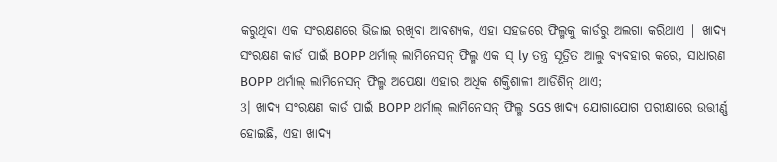କରୁଥିବା ଏକ ସଂରକ୍ଷଣରେ ଭିଜାଇ ରଖିବା ଆବଶ୍ୟକ, ଏହା ସହଜରେ ଫିଲ୍ମକୁ କାର୍ଡରୁ ଅଲଗା କରିଥାଏ | ଖାଦ୍ୟ ସଂରକ୍ଷଣ କାର୍ଡ ପାଇଁ BOPP ଥର୍ମାଲ୍ ଲାମିନେସନ୍ ଫିଲ୍ମ ଏକ ସ୍ ly ତନ୍ତ୍ର ସୂତ୍ରିତ ଆଲୁ ବ୍ୟବହାର କରେ, ସାଧାରଣ BOPP ଥର୍ମାଲ୍ ଲାମିନେସନ୍ ଫିଲ୍ମ ଅପେକ୍ଷା ଏହାର ଅଧିକ ଶକ୍ତିଶାଳୀ ଆଡିଶିନ୍ ଥାଏ;
3। ଖାଦ୍ୟ ସଂରକ୍ଷଣ କାର୍ଡ ପାଇଁ BOPP ଥର୍ମାଲ୍ ଲାମିନେସନ୍ ଫିଲ୍ମ SGS ଖାଦ୍ୟ ଯୋଗାଯୋଗ ପରୀକ୍ଷାରେ ଉତ୍ତୀର୍ଣ୍ଣ ହୋଇଛି, ଏହା ଖାଦ୍ୟ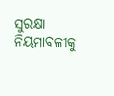ସୁରକ୍ଷା ନିୟମାବଳୀକୁ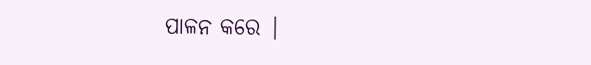ପାଳନ କରେ |